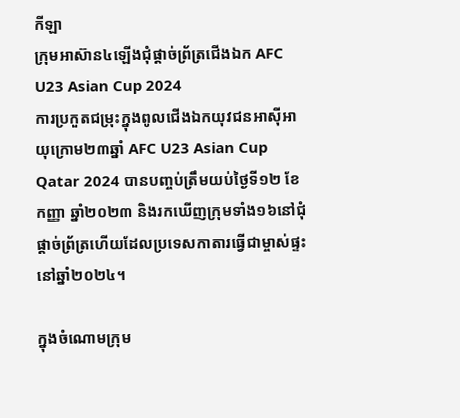កីឡា
ក្រុមអាស៊ាន៤ឡើងជុំផ្តាច់ព្រ័ត្រជើងឯក AFC U23 Asian Cup 2024
ការប្រកួតជម្រុះក្នុងពូលជើងឯកយុវជនអាស៊ីអាយុក្រោម២៣ឆ្នាំ AFC U23 Asian Cup Qatar 2024 បានបញ្ចប់ត្រឹមយប់ថ្ងៃទី១២ ខែកញ្ញា ឆ្នាំ២០២៣ និងរកឃើញក្រុមទាំង១៦នៅជុំផ្តាច់ព្រ័ត្រហើយដែលប្រទេសកាតារធ្វើជាម្ចាស់ផ្ទះនៅឆ្នាំ២០២៤។

ក្នុងចំណោមក្រុម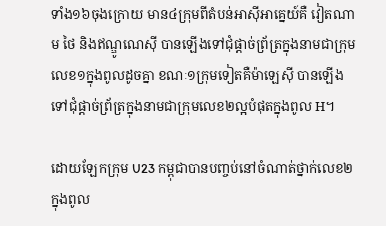ទាំង១៦ចុងក្រោយ មាន៤ក្រុមពីតំបន់អាស៊ីអាគ្នេយ៍គឺ វៀតណាម ថៃ និងឥណ្ឌូណេស៊ី បានឡើងទៅជុំផ្តាច់ព្រ័ត្រក្នុងនាមជាក្រុមលេខ១ក្នុងពូលដូចគ្នា ខណៈ១ក្រុមទៀតគឺម៉ាឡេស៊ី បានឡើងទៅជុំផ្តាច់ព្រ័ត្រក្នុងនាមជាក្រុមលេខ២ល្អបំផុតក្នុងពូល H។

ដោយឡែកក្រុម U23 កម្ពុជាបានបញ្ចប់នៅចំណាត់ថ្នាក់លេខ២ក្នុងពូល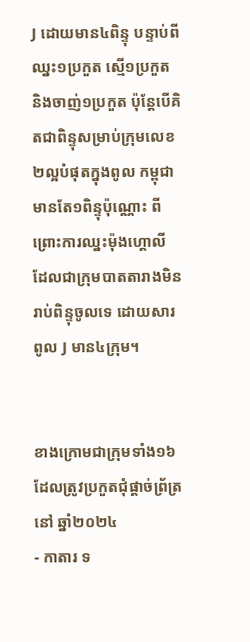J ដោយមាន៤ពិន្ទុ បន្ទាប់ពីឈ្នះ១ប្រកួត ស្មើ១ប្រកួត និងចាញ់១ប្រកួត ប៉ុន្តែបើគិតជាពិន្ទុសម្រាប់ក្រុមលេខ២ល្អបំផុតក្នុងពូល កម្ពុជាមានតែ១ពិន្ទុប៉ុណ្ណោះ ពីព្រោះការឈ្នះម៉ុងហ្គោលី ដែលជាក្រុមបាតតារាងមិនរាប់ពិន្ទុចូលទេ ដោយសារពូល J មាន៤ក្រុម។


ខាងក្រោមជាក្រុមទាំង១៦ដែលត្រូវប្រកួតជុំផ្តាច់ព្រ័ត្រនៅ ឆ្នាំ២០២៤
- កាតារ ទ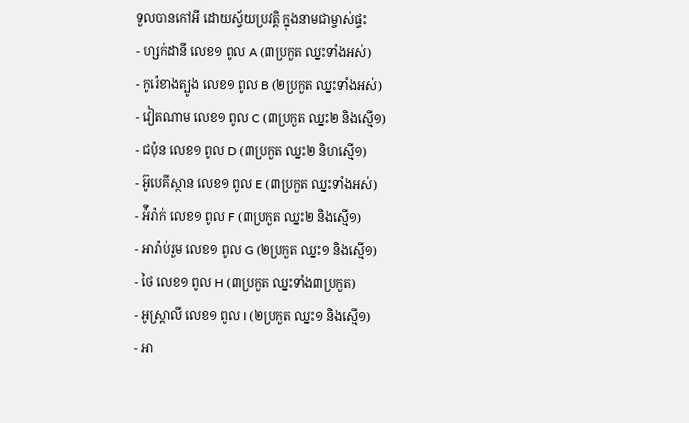ទួលបានកៅអី ដោយស្វ័យប្រវត្តិ ក្នុងនាមជាម្ចាស់ផ្ទះ
- ហ្សក់ដានី លេខ១ ពូល A (៣ប្រកួត ឈ្នះទាំងអស់)
- កូរ៉េខាងត្បូង លេខ១ ពូល B (២ប្រកួត ឈ្នះទាំងអស់)
- វៀតណាម លេខ១ ពូល C (៣ប្រកួត ឈ្នះ២ និងស្មើ១)
- ជប៉ុន លេខ១ ពូល D (៣ប្រកួត ឈ្នះ២ និហស្មើ១)
- អ៊ូបេគីស្ថាន លេខ១ ពូល E (៣ប្រកួត ឈ្នះទាំងអស់)
- អ៉ីរ៉ាក់ លេខ១ ពូល F (៣ប្រកួត ឈ្នះ២ និងស្មើ១)
- អារ៉ាប់រួម លេខ១ ពូល G (២ប្រកួត ឈ្នះ១ និងស្មើ១)
- ថៃ លេខ១ ពូល H (៣ប្រកួត ឈ្នះទាំង៣ប្រកួត)
- អូស្ត្រាលី លេខ១ ពូល I (២ប្រកួត ឈ្នះ១ និងស្មើ១)
- អា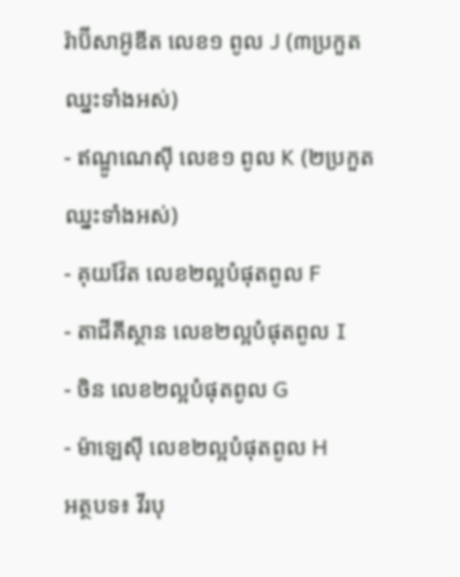រ៉ាប៊ីសាអ៊ូឌីត លេខ១ ពូល J (៣ប្រកួត ឈ្នះទាំងអស់)
- ឥណ្ឌូណេស៊ី លេខ១ ពូល K (២ប្រកួត ឈ្នះទាំងអស់)
- គុយវ៉ែត លេខ២ល្អបំផុតពូល F
- តាជីគីស្ថាន លេខ២ល្អបំផុតពូល I
- ចិន លេខ២ល្អបំផុតពូល G
- ម៉ាឡេស៊ី លេខ២ល្អបំផុតពូល H
អត្ថបទ៖ វីរបុ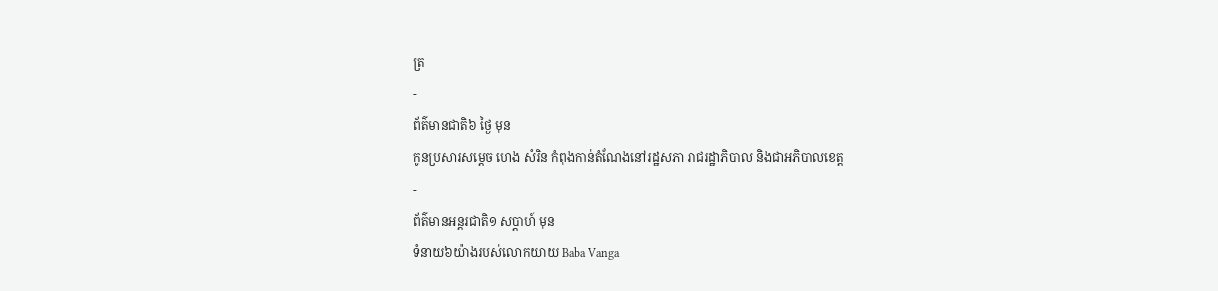ត្រ
-
ព័ត៌មានជាតិ៦ ថ្ងៃ មុន
កូនប្រសារសម្ដេច ហេង សំរិន កំពុងកាន់តំណែងនៅរដ្ឋសភា រាជរដ្ឋាភិបាល និងជាអភិបាលខេត្ត
-
ព័ត៌មានអន្ដរជាតិ១ សប្តាហ៍ មុន
ទំនាយ៦យ៉ាងរបស់លោកយាយ Baba Vanga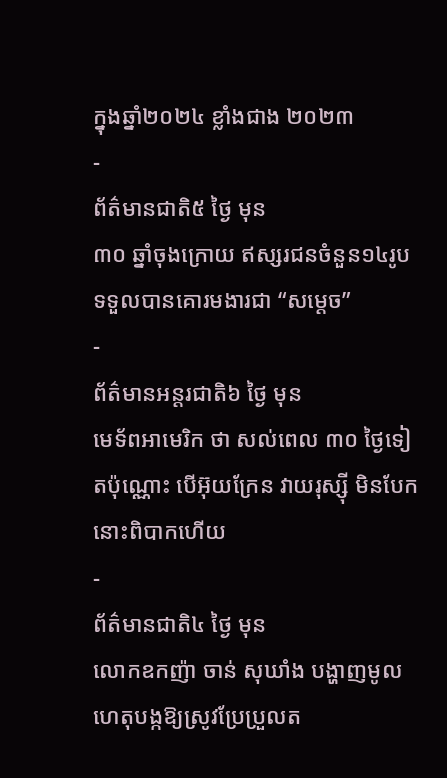ក្នុងឆ្នាំ២០២៤ ខ្លាំងជាង ២០២៣
-
ព័ត៌មានជាតិ៥ ថ្ងៃ មុន
៣០ ឆ្នាំចុងក្រោយ ឥស្សរជនចំនួន១៤រូប ទទួលបានគោរមងារជា “សម្ដេច”
-
ព័ត៌មានអន្ដរជាតិ៦ ថ្ងៃ មុន
មេទ័ពអាមេរិក ថា សល់ពេល ៣០ ថ្ងៃទៀតប៉ុណ្ណោះ បើអ៊ុយក្រែន វាយរុស្ស៊ី មិនបែក នោះពិបាកហើយ
-
ព័ត៌មានជាតិ៤ ថ្ងៃ មុន
លោកឧកញ៉ា ចាន់ សុឃាំង បង្ហាញមូលហេតុបង្កឱ្យស្រូវប្រែប្រួលត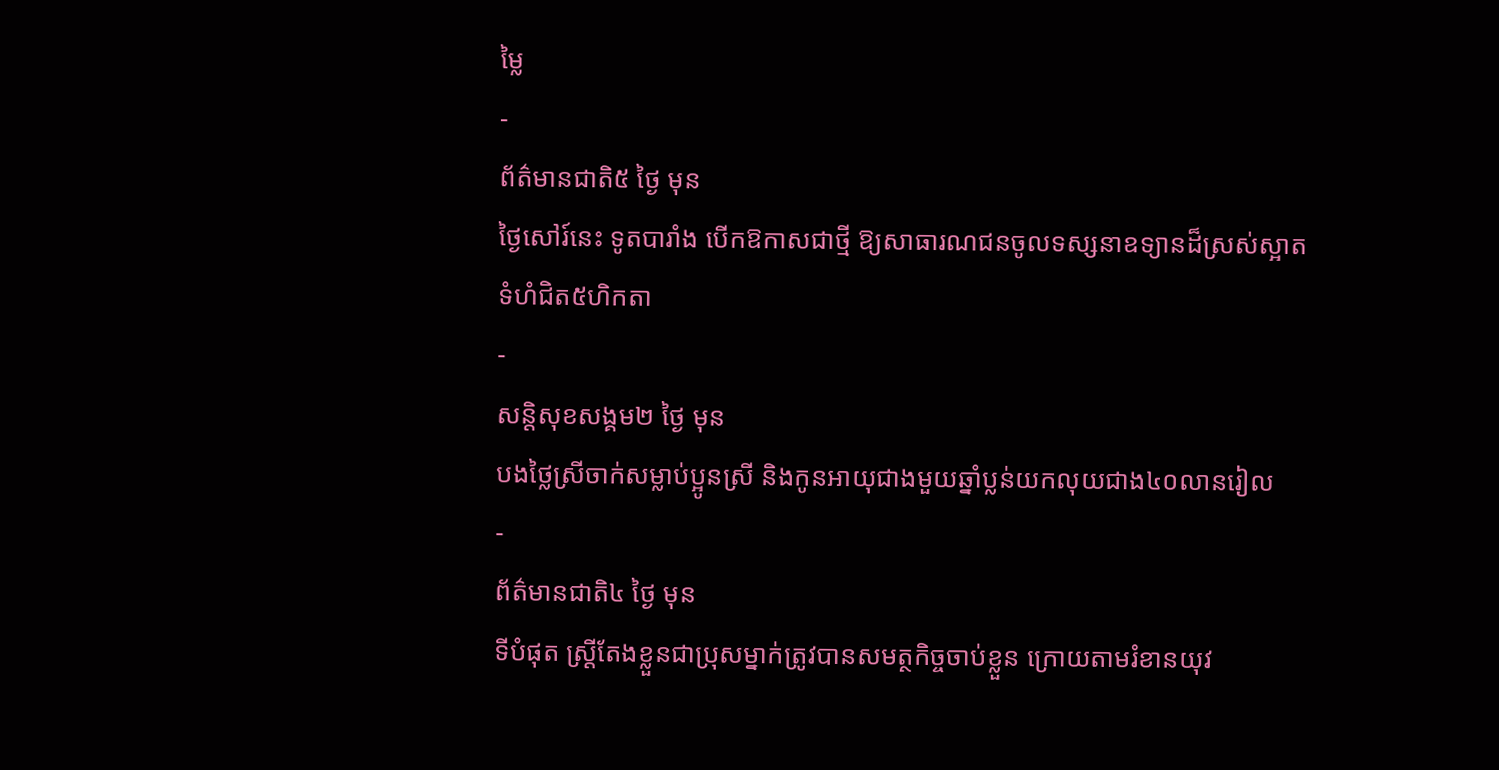ម្លៃ
-
ព័ត៌មានជាតិ៥ ថ្ងៃ មុន
ថ្ងៃសៅរ៍នេះ ទូតបារាំង បើកឱកាសជាថ្មី ឱ្យសាធារណជនចូលទស្សនាឧទ្យានដ៏ស្រស់ស្អាតទំហំជិត៥ហិកតា
-
សន្តិសុខសង្គម២ ថ្ងៃ មុន
បងថ្លៃស្រីចាក់សម្លាប់ប្អូនស្រី និងកូនអាយុជាងមួយឆ្នាំប្លន់យកលុយជាង៤០លានរៀល
-
ព័ត៌មានជាតិ៤ ថ្ងៃ មុន
ទីបំផុត ស្រ្តីតែងខ្លួនជាប្រុសម្នាក់ត្រូវបានសមត្ថកិច្ចចាប់ខ្លួន ក្រោយតាមរំខានយុវ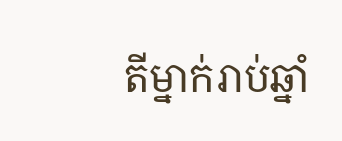តីម្នាក់រាប់ឆ្នាំ